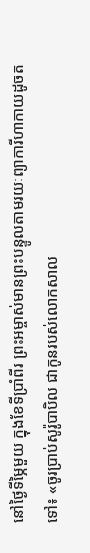នៅថ្ងៃទីម្ភៃមួយ ក្នុងខែទីប្រាំពីរ ព្រះអម្ចាស់មានព្រះបន្ទូលតាមរយៈព្យាការីហាកាយដូចតទៅ៖ «ចូរប្រាប់សូរ៉ូបាបិល ជាកូនរបស់លោកសាល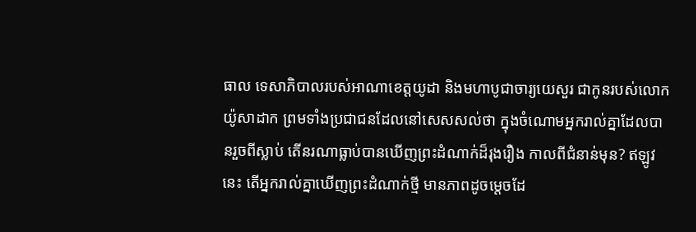ធាល ទេសាភិបាលរបស់អាណាខេត្តយូដា និងមហាបូជាចារ្យយេសួរ ជាកូនរបស់លោកយ៉ូសាដាក ព្រមទាំងប្រជាជនដែលនៅសេសសល់ថា ក្នុងចំណោមអ្នករាល់គ្នាដែលបានរួចពីស្លាប់ តើនរណាធ្លាប់បានឃើញព្រះដំណាក់ដ៏រុងរឿង កាលពីជំនាន់មុន? ឥឡូវនេះ តើអ្នករាល់គ្នាឃើញព្រះដំណាក់ថ្មី មានភាពដូចម្ដេចដែ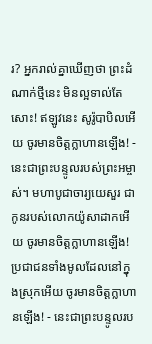រ? អ្នករាល់គ្នាឃើញថា ព្រះដំណាក់ថ្មីនេះ មិនល្អទាល់តែសោះ! ឥឡូវនេះ សូរ៉ូបាបិលអើយ ចូរមានចិត្តក្លាហានឡើង! - នេះជាព្រះបន្ទូលរបស់ព្រះអម្ចាស់។ មហាបូជាចារ្យយេសួរ ជាកូនរបស់លោកយ៉ូសាដាកអើយ ចូរមានចិត្តក្លាហានឡើង! ប្រជាជនទាំងមូលដែលនៅក្នុងស្រុកអើយ ចូរមានចិត្តក្លាហានឡើង! - នេះជាព្រះបន្ទូលរប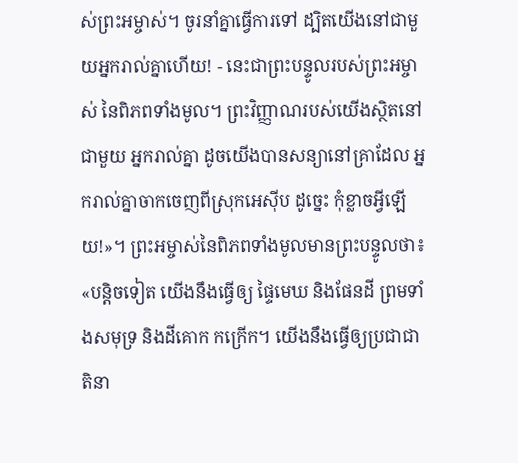ស់ព្រះអម្ចាស់។ ចូរនាំគ្នាធ្វើការទៅ ដ្បិតយើងនៅជាមួយអ្នករាល់គ្នាហើយ! - នេះជាព្រះបន្ទូលរបស់ព្រះអម្ចាស់ នៃពិភពទាំងមូល។ ព្រះវិញ្ញាណរបស់យើងស្ថិតនៅជាមួយ អ្នករាល់គ្នា ដូចយើងបានសន្យានៅគ្រាដែល អ្នករាល់គ្នាចាកចេញពីស្រុកអេស៊ីប ដូច្នេះ កុំខ្លាចអ្វីឡើយ!»។ ព្រះអម្ចាស់នៃពិភពទាំងមូលមានព្រះបន្ទូលថា៖ «បន្តិចទៀត យើងនឹងធ្វើឲ្យ ផ្ទៃមេឃ និងផែនដី ព្រមទាំងសមុទ្រ និងដីគោក កក្រើក។ យើងនឹងធ្វើឲ្យប្រជាជាតិនា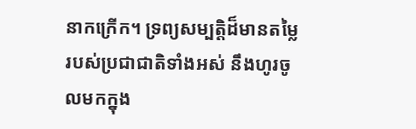នាកក្រើក។ ទ្រព្យសម្បត្តិដ៏មានតម្លៃ របស់ប្រជាជាតិទាំងអស់ នឹងហូរចូលមកក្នុង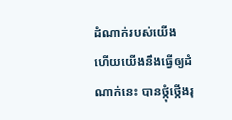ដំណាក់របស់យើង ហើយយើងនឹងធ្វើឲ្យដំណាក់នេះ បានថ្កុំថ្កើងរុ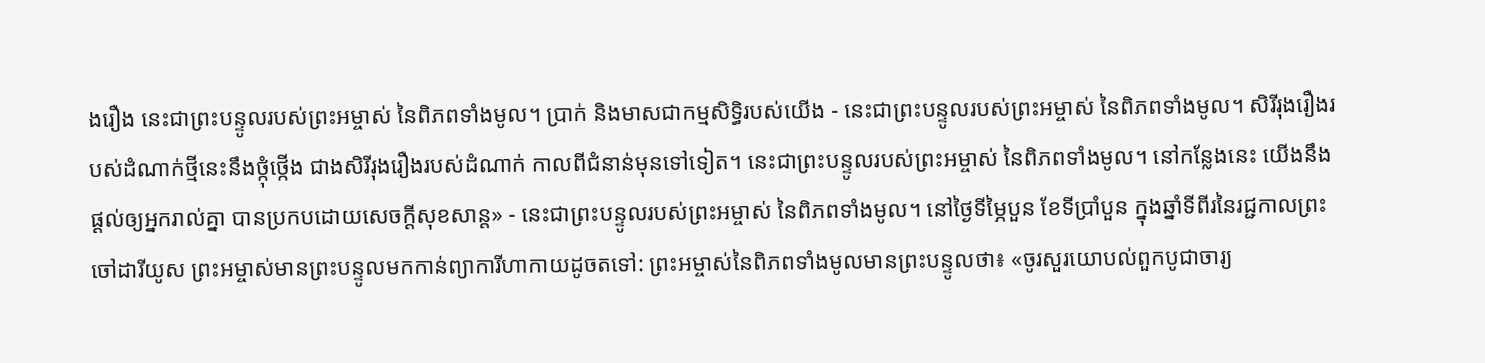ងរឿង នេះជាព្រះបន្ទូលរបស់ព្រះអម្ចាស់ នៃពិភពទាំងមូល។ ប្រាក់ និងមាសជាកម្មសិទ្ធិរបស់យើង - នេះជាព្រះបន្ទូលរបស់ព្រះអម្ចាស់ នៃពិភពទាំងមូល។ សិរីរុងរឿងរបស់ដំណាក់ថ្មីនេះនឹងថ្កុំថ្កើង ជាងសិរីរុងរឿងរបស់ដំណាក់ កាលពីជំនាន់មុនទៅទៀត។ នេះជាព្រះបន្ទូលរបស់ព្រះអម្ចាស់ នៃពិភពទាំងមូល។ នៅកន្លែងនេះ យើងនឹងផ្ដល់ឲ្យអ្នករាល់គ្នា បានប្រកបដោយសេចក្ដីសុខសាន្ត» - នេះជាព្រះបន្ទូលរបស់ព្រះអម្ចាស់ នៃពិភពទាំងមូល។ នៅថ្ងៃទីម្ភៃបួន ខែទីប្រាំបួន ក្នុងឆ្នាំទីពីរនៃរជ្ជកាលព្រះចៅដារីយូស ព្រះអម្ចាស់មានព្រះបន្ទូលមកកាន់ព្យាការីហាកាយដូចតទៅ: ព្រះអម្ចាស់នៃពិភពទាំងមូលមានព្រះបន្ទូលថា៖ «ចូរសួរយោបល់ពួកបូជាចារ្យ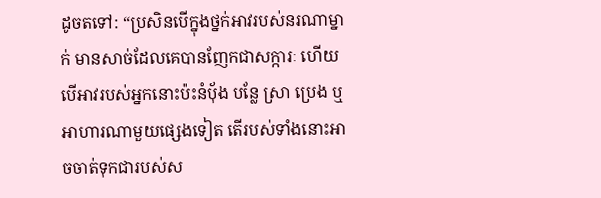ដូចតទៅ: “ប្រសិនបើក្នុងថ្នក់អាវរបស់នរណាម្នាក់ មានសាច់ដែលគេបានញែកជាសក្ការៈ ហើយបើអាវរបស់អ្នកនោះប៉ះនំបុ័ង បន្លែ ស្រា ប្រេង ឬអាហារណាមួយផ្សេងទៀត តើរបស់ទាំងនោះអាចចាត់ទុកជារបស់ស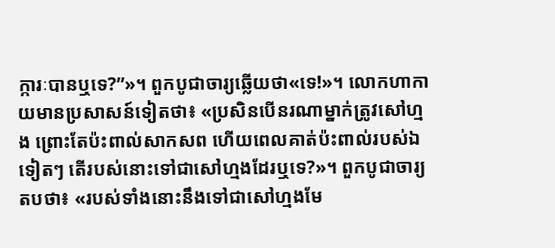ក្ការៈបានឬទេ?”»។ ពួកបូជាចារ្យឆ្លើយថា«ទេ!»។ លោកហាកាយមានប្រសាសន៍ទៀតថា៖ «ប្រសិនបើនរណាម្នាក់ត្រូវសៅហ្មង ព្រោះតែប៉ះពាល់សាកសព ហើយពេលគាត់ប៉ះពាល់របស់ឯទៀតៗ តើរបស់នោះទៅជាសៅហ្មងដែរឬទេ?»។ ពួកបូជាចារ្យតបថា៖ «របស់ទាំងនោះនឹងទៅជាសៅហ្មងមែ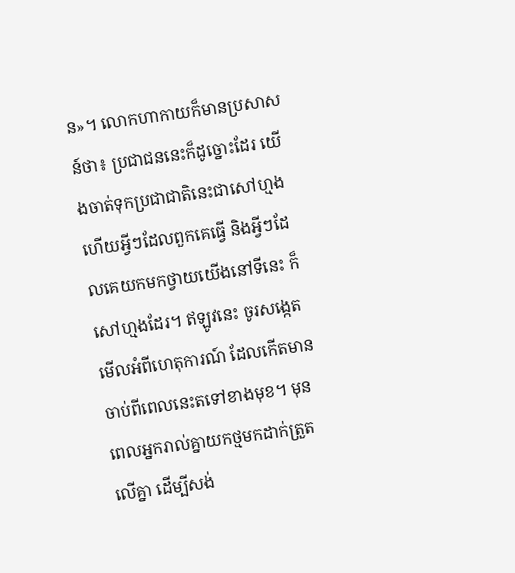ន»។ លោកហាកាយក៏មានប្រសាសន៍ថា៖ ប្រជាជននេះក៏ដូច្នោះដែរ យើងចាត់ទុកប្រជាជាតិនេះជាសៅហ្មង ហើយអ្វីៗដែលពួកគេធ្វើ និងអ្វីៗដែលគេយកមកថ្វាយយើងនៅទីនេះ ក៏សៅហ្មងដែរ។ ឥឡូវនេះ ចូរសង្កេតមើលអំពីហេតុការណ៍ ដែលកើតមានចាប់ពីពេលនេះតទៅខាងមុខ។ មុនពេលអ្នករាល់គ្នាយកថ្មមកដាក់ត្រួតលើគ្នា ដើម្បីសង់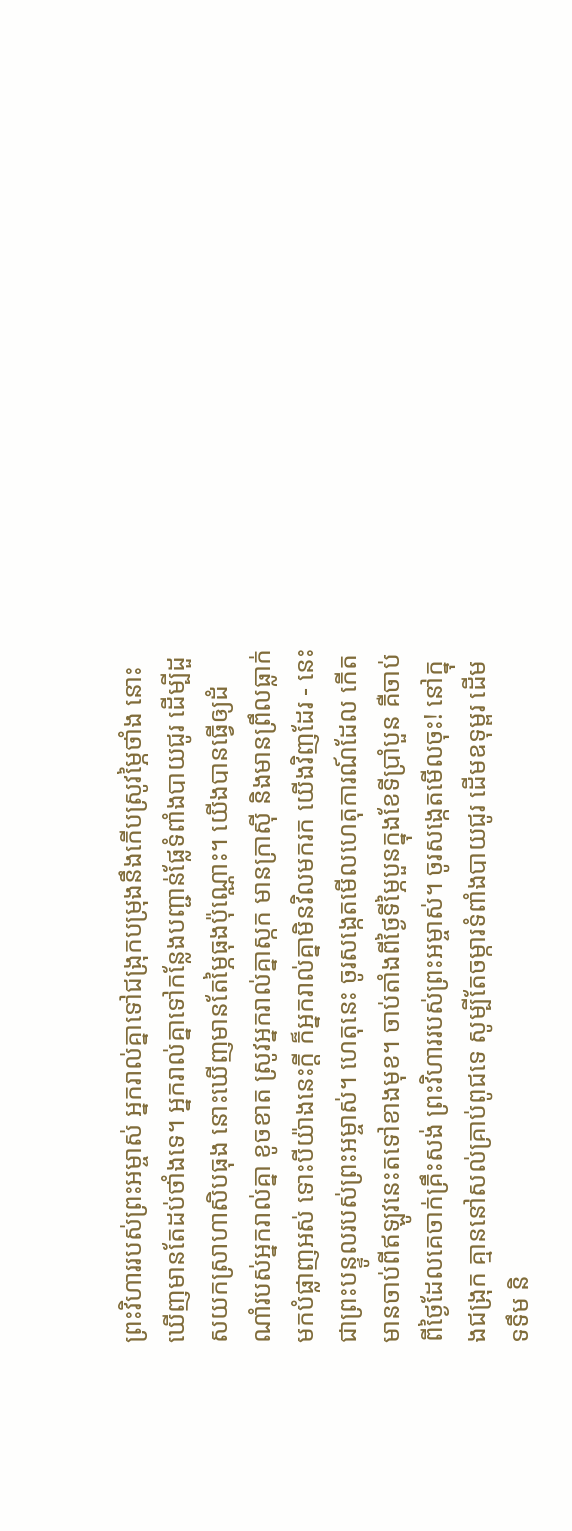ព្រះវិហាររបស់ព្រះអម្ចាស់ អ្នករាល់គ្នាទៅជង្រុកបម្រុងនឹងកើបស្រូវម្ភៃថាំង នោះឃើញមានតែដប់ថាំងទេ។ អ្នករាល់គ្នាទៅកន្លែងបញ្ជាន់ផ្លែទំពាំងបាយជូរ ដើម្បីដួសយកស្រាហាសិបធុង នោះឃើញមានតែម្ភៃធុងប៉ុណ្ណោះ។ យើងបានធ្វើឲ្យដំណាំរបស់អ្នករាល់គ្នា ខូចខាត ស្រូវអ្នករាល់គ្នាស្កក មានក្រាស៊ី និងមានព្រឹលធ្លាក់មកបំផ្លាញអស់ ទោះបីយ៉ាងនេះក្ដី ក៏អ្នករាល់គ្នាមិនវិលមករក យើងវិញដែរ - នេះជាព្រះបន្ទូលរបស់ព្រះអម្ចាស់។ ហេតុនេះ ចូរសង្កេតមើលហេតុការណ៍ដែល កើតមានចាប់ពីឥឡូវនេះតទៅខាងមុខ។ ចាប់តាំងពីថ្ងៃទីម្ភៃបួនក្នុងខែទីប្រាំបួន គឺចាប់ពីថ្ងៃដែលគេចាក់គ្រឹះសង់ ព្រះវិហាររបស់ព្រះអម្ចាស់។ ចូរសង្កេតមើលចុះ! នៅក្នុងជង្រុក គ្មាននៅសល់គ្រាប់ពូជទេ សូម្បីតែចម្ការទំពាំងបាយជូរ ដើមឧទុម្ពរ ដើមទទឹម និ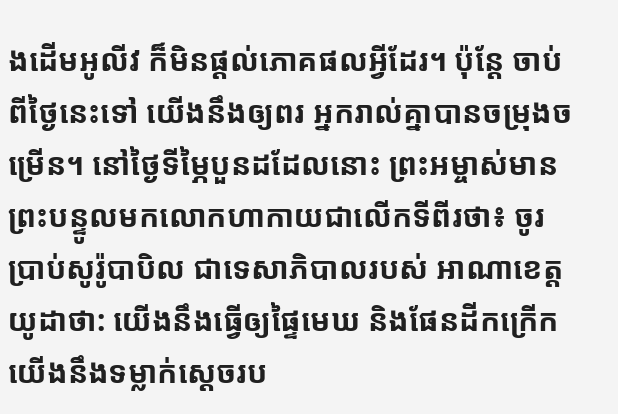ងដើមអូលីវ ក៏មិនផ្ដល់ភោគផលអ្វីដែរ។ ប៉ុន្តែ ចាប់ពីថ្ងៃនេះទៅ យើងនឹងឲ្យពរ អ្នករាល់គ្នាបានចម្រុងចម្រើន។ នៅថ្ងៃទីម្ភៃបួនដដែលនោះ ព្រះអម្ចាស់មានព្រះបន្ទូលមកលោកហាកាយជាលើកទីពីរថា៖ ចូរប្រាប់សូរ៉ូបាបិល ជាទេសាភិបាលរបស់ អាណាខេត្តយូដាថា: យើងនឹងធ្វើឲ្យផ្ទៃមេឃ និងផែនដីកក្រើក យើងនឹងទម្លាក់ស្ដេចរប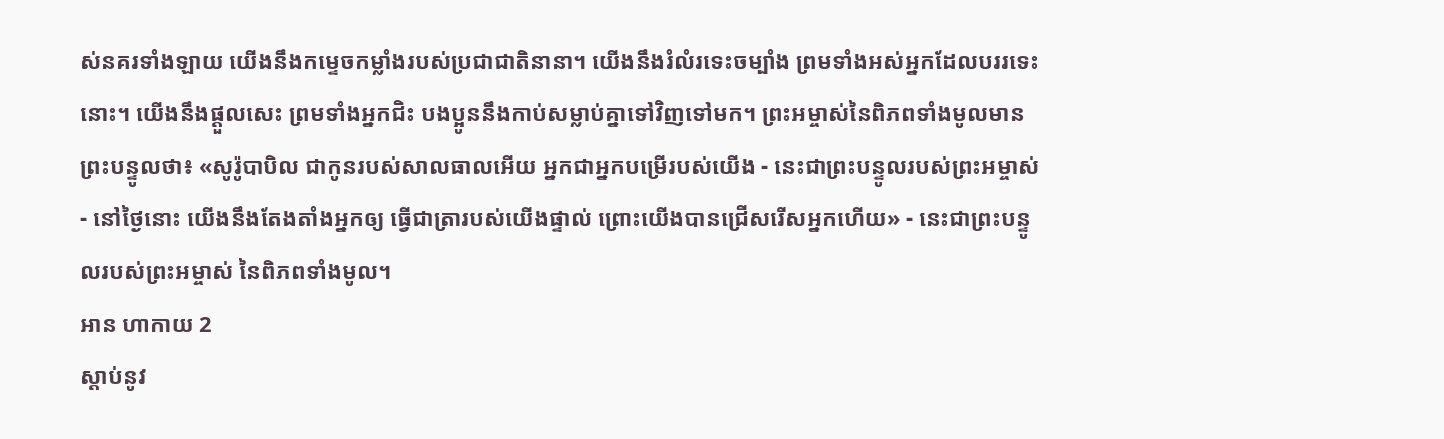ស់នគរទាំងឡាយ យើងនឹងកម្ទេចកម្លាំងរបស់ប្រជាជាតិនានា។ យើងនឹងរំលំរទេះចម្បាំង ព្រមទាំងអស់អ្នកដែលបររទេះនោះ។ យើងនឹងផ្ដួលសេះ ព្រមទាំងអ្នកជិះ បងប្អូននឹងកាប់សម្លាប់គ្នាទៅវិញទៅមក។ ព្រះអម្ចាស់នៃពិភពទាំងមូលមានព្រះបន្ទូលថា៖ «សូរ៉ូបាបិល ជាកូនរបស់សាលធាលអើយ អ្នកជាអ្នកបម្រើរបស់យើង - នេះជាព្រះបន្ទូលរបស់ព្រះអម្ចាស់ - នៅថ្ងៃនោះ យើងនឹងតែងតាំងអ្នកឲ្យ ធ្វើជាត្រារបស់យើងផ្ទាល់ ព្រោះយើងបានជ្រើសរើសអ្នកហើយ» - នេះជាព្រះបន្ទូលរបស់ព្រះអម្ចាស់ នៃពិភពទាំងមូល។
អាន ហាកាយ 2
ស្ដាប់នូវ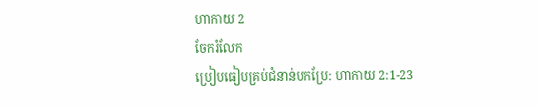ហាកាយ 2
ចែករំលែក
ប្រៀបធៀបគ្រប់ជំនាន់បកប្រែ: ហាកាយ 2:1-23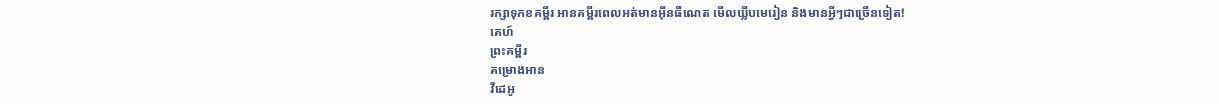រក្សាទុកខគម្ពីរ អានគម្ពីរពេលអត់មានអ៊ីនធឺណេត មើលឃ្លីបមេរៀន និងមានអ្វីៗជាច្រើនទៀត!
គេហ៍
ព្រះគម្ពីរ
គម្រោងអាន
វីដេអូ